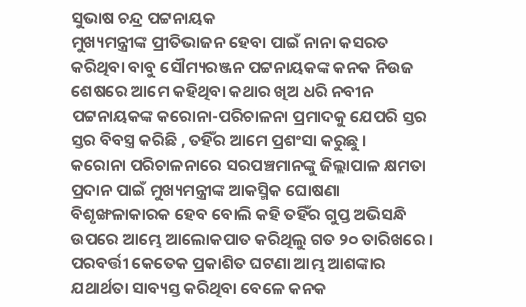ସୁଭାଷ ଚନ୍ଦ୍ର ପଟ୍ଟନାୟକ
ମୁଖ୍ୟମନ୍ତ୍ରୀଙ୍କ ପ୍ରୀତିଭାଜନ ହେବା ପାଇଁ ନାନା କସରତ କରିଥିବା ବାବୁ ସୌମ୍ୟରଞ୍ଜନ ପଟ୍ଟନାୟକଙ୍କ କନକ ନିଉଜ ଶେଷରେ ଆମେ କହିଥିବା କଥାର ଖିଅ ଧରି ନବୀନ ପଟ୍ଟନାୟକଙ୍କ କରୋନା-ପରିଚାଳନା ପ୍ରମାଦକୁ ଯେପରି ସ୍ତର ସ୍ତର ବିବସ୍ତ୍ର କରିଛି , ତହିଁର ଆମେ ପ୍ରଶଂସା କରୁଛୁ ।
କରୋନା ପରିଚାଳନାରେ ସରପଞ୍ଚମାନଙ୍କୁ ଜିଲ୍ଲାପାଳ କ୍ଷମତା ପ୍ରଦାନ ପାଇଁ ମୁଖ୍ୟମନ୍ତ୍ରୀଙ୍କ ଆକସ୍ମିକ ଘୋଷଣା ବିଶୃଙ୍ଖଳାକାରକ ହେବ ବୋଲି କହି ତହିଁର ଗୁପ୍ତ ଅଭିସନ୍ଧି ଉପରେ ଆମ୍ଭେ ଆଲୋକପାତ କରିଥିଲୁ ଗତ ୨୦ ତାରିଖରେ । ପରବର୍ତ୍ତୀ କେତେକ ପ୍ରକାଶିତ ଘଟଣା ଆମ୍ଭ ଆଶଙ୍କାର ଯଥାର୍ଥତା ସାବ୍ୟସ୍ତ କରିଥିବା ବେଳେ କନକ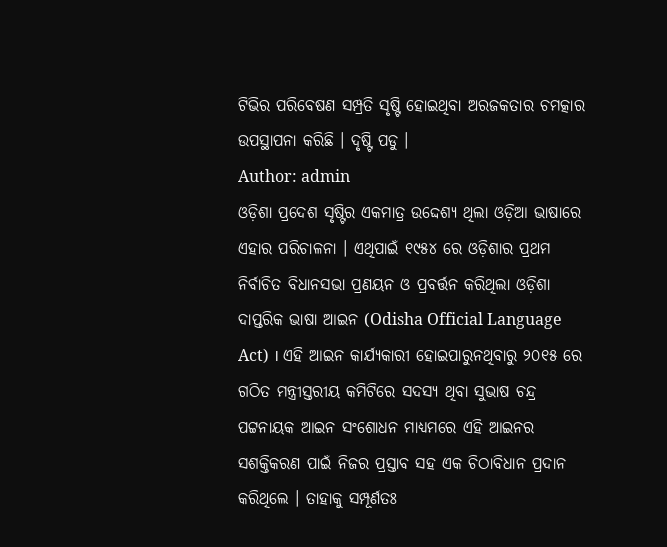ଟିଭିର ପରିବେଷଣ ସମ୍ପ୍ରତି ସୃଷ୍ଟି ହୋଇଥିବା ଅରଜକତାର ଚମତ୍କାର ଉପସ୍ଥାପନା କରିଛି । ଦୃଷ୍ଟି ପଡୁ ।
Author: admin
ଓଡ଼ିଶା ପ୍ରଦେଶ ସୃଷ୍ଟିର ଏକମାତ୍ର ଉଦ୍ଦେଶ୍ୟ ଥିଲା ଓଡ଼ିଆ ଭାଷାରେ ଏହାର ପରିଚାଳନା । ଏଥିପାଇଁ ୧୯୫୪ ରେ ଓଡ଼ିଶାର ପ୍ରଥମ ନିର୍ବାଚିତ ବିଧାନସଭା ପ୍ରଣୟନ ଓ ପ୍ରବର୍ତ୍ତନ କରିଥିଲା ଓଡ଼ିଶା ଦାପ୍ତରିକ ଭାଷା ଆଇନ (Odisha Official Language Act) । ଏହି ଆଇନ କାର୍ଯ୍ୟକାରୀ ହୋଇପାରୁନଥିବାରୁ ୨୦୧୫ ରେ ଗଠିତ ମନ୍ତ୍ରୀସ୍ତରୀୟ କମିଟିରେ ସଦସ୍ୟ ଥିବା ସୁଭାଷ ଚନ୍ଦ୍ର ପଟ୍ଟନାୟକ ଆଇନ ସଂଶୋଧନ ମାଧ୍ୟମରେ ଏହି ଆଇନର ସଶକ୍ତିକରଣ ପାଇଁ ନିଜର ପ୍ରସ୍ତାବ ସହ ଏକ ଚିଠାବିଧାନ ପ୍ରଦାନ କରିଥିଲେ । ତାହାକୁ ସମ୍ପୂର୍ଣତଃ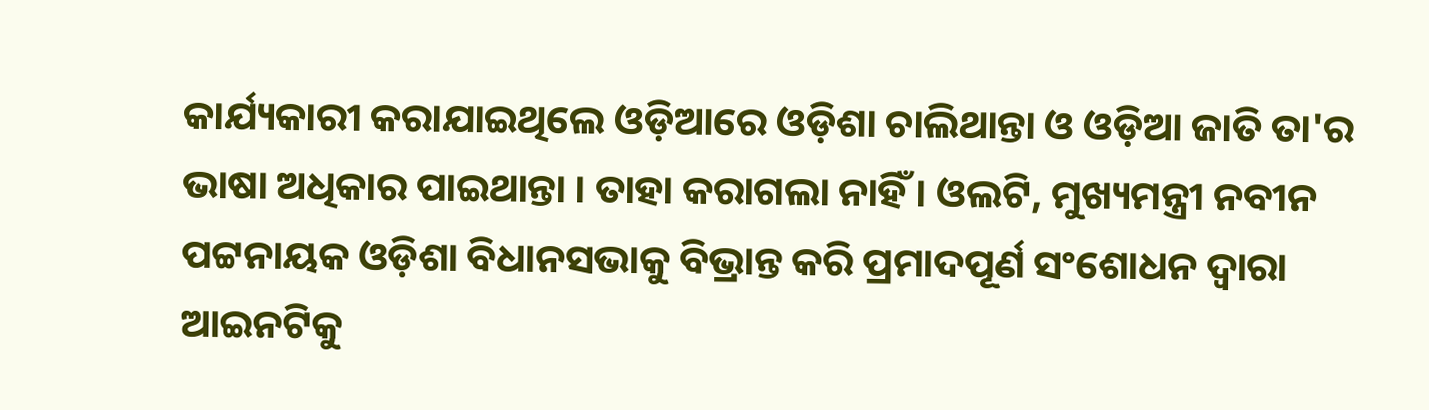କାର୍ଯ୍ୟକାରୀ କରାଯାଇଥିଲେ ଓଡ଼ିଆରେ ଓଡ଼ିଶା ଚାଲିଥାନ୍ତା ଓ ଓଡ଼ିଆ ଜାତି ତା'ର ଭାଷା ଅଧିକାର ପାଇଥାନ୍ତା । ତାହା କରାଗଲା ନାହିଁ । ଓଲଟି, ମୁଖ୍ୟମନ୍ତ୍ରୀ ନବୀନ ପଟ୍ଟନାୟକ ଓଡ଼ିଶା ବିଧାନସଭାକୁ ବିଭ୍ରାନ୍ତ କରି ପ୍ରମାଦପୂର୍ଣ ସଂଶୋଧନ ଦ୍ଵାରା ଆଇନଟିକୁ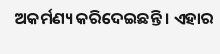ଅକର୍ମଣ୍ୟ କରିଦେଇଛନ୍ତି । ଏହାର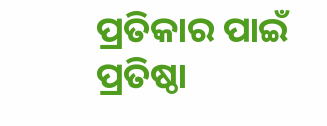ପ୍ରତିକାର ପାଇଁ ପ୍ରତିଷ୍ଠା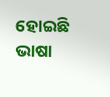ହୋଇଛି ଭାଷା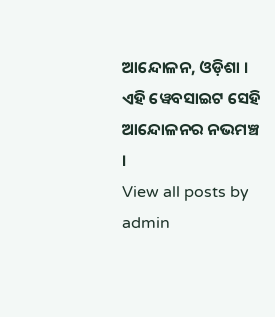ଆନ୍ଦୋଳନ, ଓଡ଼ିଶା । ଏହି ୱେବସାଇଟ ସେହି ଆନ୍ଦୋଳନର ନଭମଞ୍ଚ ।
View all posts by admin